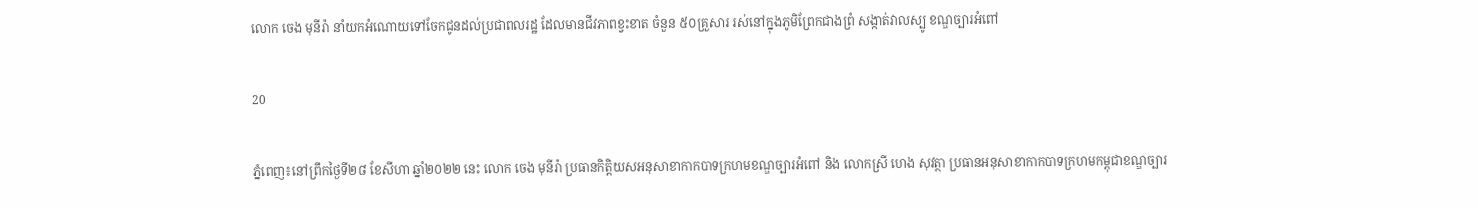លោក ចេង មុនីរ៉ា នាំយកអំណោយទៅចែកជូនដល់ប្រជាពលរដ្ឋ ដែលមានជីវភាពខ្វះខាត ចំនួន ៥០គ្រួសារ រស់នៅក្នុងភូមិព្រែកជាងព្រំ សង្កាត់វាលស្បូ ខណ្ឌច្បារអំពៅ

20

ភ្នំពេញ៖នៅព្រឹកថ្ងៃទី២៨ ខែសីហា ឆ្នាំ២០២២ នេះ លោក ចេង មុនីរ៉ា ប្រធានកិត្តិយសអនុសាខាកាកបាទក្រហមខណ្ឌច្បារអំពៅ និង លោកស្រី ហេង សុវត្ថា ប្រធានអនុសាខាកាកបាទក្រហមកម្ពុជាខណ្ឌច្បារ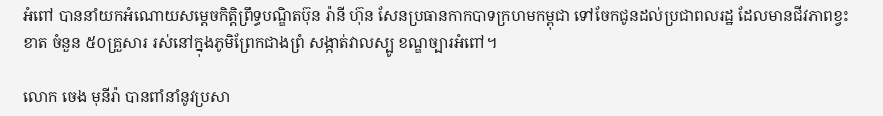អំពៅ បាននាំយកអំណោយសម្តេចកិត្តិព្រឹទ្ធបណ្ឌិតប៊ុន រ៉ានី ហ៊ុន សែនប្រធានកាកបាទក្រហមកម្ពុជា ទៅចែកជូនដល់ប្រជាពលរដ្ឋ ដែលមានជីវភាពខ្វះខាត ចំនួន ៥០គ្រួសារ រស់នៅក្នុងភូមិព្រែកជាងព្រំ សង្កាត់វាលស្បូ ខណ្ឌច្បារអំពៅ។

លោក ចេង មុនីរ៉ា បានពាំនាំនូវប្រសា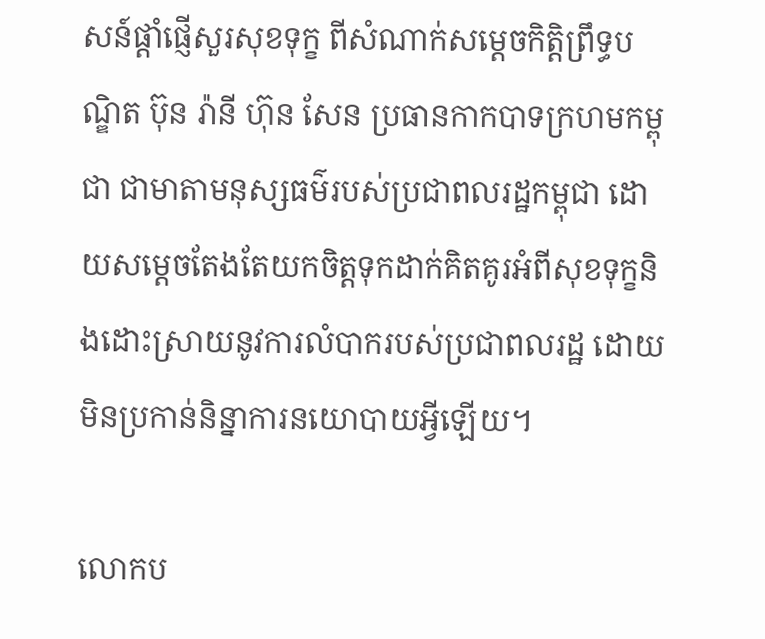សន៍ផ្តាំផ្ញើសួរសុខទុក្ខ ពីសំណាក់សម្តេចកិត្តិព្រឹទ្ធបណ្ឌិត ប៊ុន រ៉ានី ហ៊ុន សែន ប្រធានកាកបាទក្រហមកម្ពុជា ជាមាតាមនុស្សធម៌របស់ប្រជាពលរដ្ឋកម្ពុជា ដោយសម្តេចតែងតែយកចិត្តទុកដាក់គិតគូរអំពីសុខទុក្ខនិងដោះស្រាយនូវការលំបាករបស់ប្រជាពលរដ្ឋ ដោយមិនប្រកាន់និន្នាការនយោបាយអ្វីឡើយ។

លោកប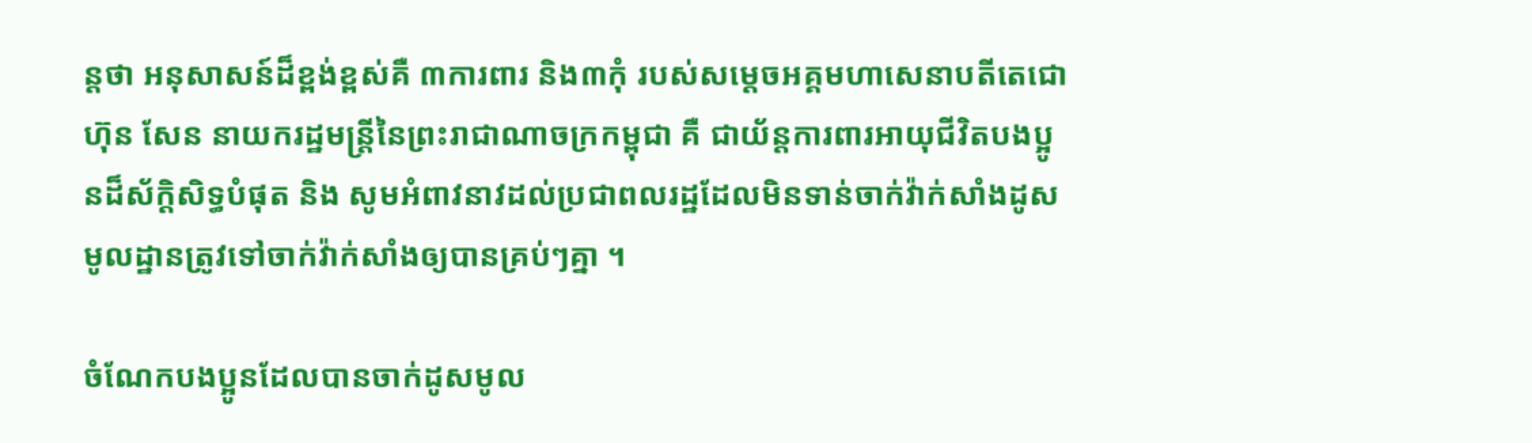ន្តថា អនុសាសន៍ដ៏ខ្ពង់ខ្ពស់គឺ ៣ការពារ និង៣កុំ របស់សម្តេចអគ្គមហាសេនាបតីតេជោ ហ៊ុន សែន នាយករដ្ឋមន្ត្រីនៃព្រះរាជាណាចក្រកម្ពុជា គឺ ជាយ័ន្តការពារអាយុជីវិតបងប្អូនដ៏ស័ក្តិសិទ្ធបំផុត និង សូមអំពាវនាវដល់ប្រជាពលរដ្ឋដែលមិនទាន់ចាក់វ៉ាក់សាំងដូសមូលដ្ឋានត្រូវទៅចាក់វ៉ាក់សាំងឲ្យបានគ្រប់ៗគ្នា ។

ចំណែកបងប្អូនដែលបានចាក់ដូសមូល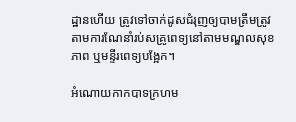ដ្ឋានហើយ ត្រូវទៅចាក់ដូសជំរុញឲ្យបាមត្រឹមត្រូវតាមការណែនាំរប់សគ្រូពេទ្យនៅតាមមណ្ឌលសុខភាព ឬមន្ទីរពេទ្យបង្អែក។

អំណោយកាកបាទក្រហម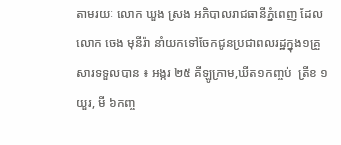តាមរយៈ លោក ឃួង ស្រង អភិបាលរាជធានីភ្នំពេញ ដែលលោក ចេង មុនីរ៉ា នាំយកទៅចែកជូនប្រជាពលរដ្ឋក្នុង១គ្រួសារទទួលបាន ៖ អង្ករ ២៥ គីឡូក្រាម,ឃីត១កញ្ចប់  ត្រីខ ១យួរ, មី ៦កញ្ច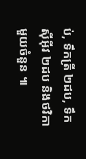ប់, ទឹកត្រី ២ដប, ទឹកស៊ីអ៊ីវ ២ដប និងថវិកាមួយចំនួន ៕